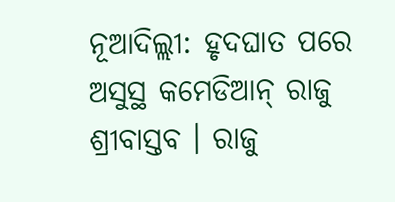ନୂଆଦିଲ୍ଲୀ: ହୃଦଘାତ ପରେ ଅସୁସ୍ଥ କମେଡିଆନ୍ ରାଜୁ ଶ୍ରୀବାସ୍ତବ । ରାଜୁ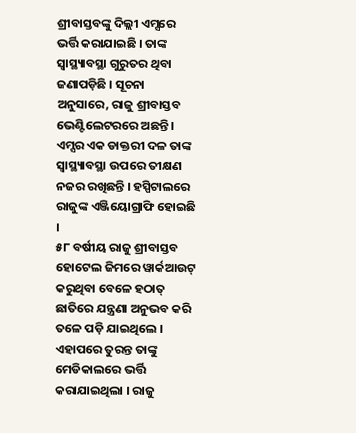ଶ୍ରୀବାସ୍ତବଙ୍କୁ ଦିଲ୍ଲୀ ଏମ୍ସରେ ଭର୍ତ୍ତି କରାଯାଇଛି । ତାଙ୍କ ସ୍ୱାସ୍ଥ୍ୟାବସ୍ଥା ଗୁରୁତର ଥିବା ଜଣାପଡ଼ିଛି । ସୂଚନା ଅନୁସାରେ, ରାଜୁ ଶ୍ରୀବାସ୍ତବ ଭେଣ୍ଟିଲେଟରରେ ଅଛନ୍ତି । ଏମ୍ସର ଏକ ଡାକ୍ତରୀ ଦଳ ତାଙ୍କ ସ୍ୱାସ୍ଥ୍ୟାବସ୍ଥା ଉପରେ ତୀକ୍ଷଣ ନଜର ରଖିଛନ୍ତି । ହସ୍ପିଟାଲରେ ରାଜୁଙ୍କ ଏଞ୍ଜିୟୋଗ୍ରାଫି ହୋଇଛି ।
୫୮ ବର୍ଷୀୟ ରାଜୁ ଶ୍ରୀବାସ୍ତବ ହୋଟେଲ ଜିମରେ ୱାର୍କଆଉଟ୍ କରୁଥିବା ବେଳେ ହଠାତ୍ ଛାତିରେ ଯନ୍ତ୍ରଣା ଅନୁଭବ କରି ତଳେ ପଡ଼ି ଯାଇଥିଲେ । ଏହାପରେ ତୁରନ୍ତ ତାଙ୍କୁ ମେଡିକାଲରେ ଭର୍ତ୍ତି କରାଯାଇଥିଲା । ରାଜୁ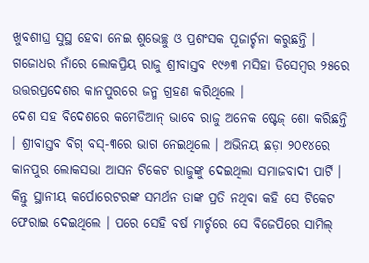ଖୁବଶୀଘ୍ର ସୁସ୍ଥ ହେବା ନେଇ ଶୁଭେଚ୍ଛୁ ଓ ପ୍ରଶଂସକ ପୂଜାର୍ଚ୍ଚନା କରୁଛନ୍ତି । ଗଜୋଧର ନାଁରେ ଲୋକପ୍ରିୟ ରାଜୁ ଶ୍ରୀବାସ୍ତବ ୧୯୬୩ ମସିହା ଡିସେମ୍ବର ୨୫ରେ ଉତ୍ତରପ୍ରଦେଶର କାନପୁରରେ ଜନ୍ମ ଗ୍ରହଣ କରିଥିଲେ ।
ଦେଶ ସହ ବିଦେଶରେ କମେଡିଆନ୍ ଭାବେ ରାଜୁ ଅନେକ ଷ୍ଟେଜ୍ ଶୋ କରିଛନ୍ତି । ଶ୍ରୀବାସ୍ତବ ବିଗ୍ ବସ୍-୩ରେ ଭାଗ ନେଇଥିଲେ । ଅଭିନୟ ଛଡ଼ା ୨୦୧୪ରେ କାନପୁର ଲୋକସଭା ଆସନ ଟିକେଟ ରାଜୁଙ୍କୁ ଦେଇଥିଲା ସମାଜବାଦୀ ପାର୍ଟି । କିନ୍ତୁ ସ୍ଥାନୀୟ କର୍ପୋରେଟରଙ୍କ ସମର୍ଥନ ତାଙ୍କ ପ୍ରତି ନଥିବା କହି ସେ ଟିକେଟ ଫେରାଇ ଦେଇଥିଲେ । ପରେ ସେହି ବର୍ଷ ମାର୍ଚ୍ଚରେ ସେ ବିଜେପିରେ ସାମିଲ୍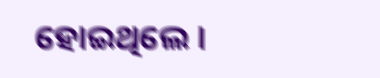ହୋଇଥିଲେ ।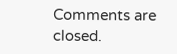Comments are closed.